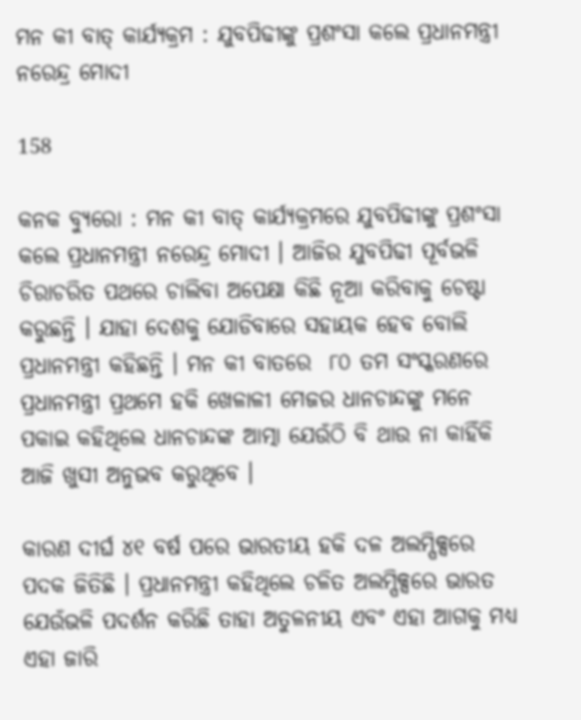ମନ କୀ ବାତ୍ କାର୍ଯ୍ୟକ୍ରମ : ଯୁବପିଢୀଙ୍କୁ ପ୍ରଶଂସା କଲେ ପ୍ରଧାନମନ୍ତ୍ରୀ ନରେନ୍ଦ୍ର ମୋଦୀ

158

କନକ ବ୍ୟୁରୋ : ମନ କୀ ବାତ୍ କାର୍ଯ୍ୟକ୍ରମରେ ଯୁବପିଢୀଙ୍କୁ ପ୍ରଶଂସା କଲେ ପ୍ରଧାନମନ୍ତ୍ରୀ ନରେନ୍ଦ୍ର ମୋଦୀ । ଆଜିର ଯୁବପିଢୀ ପୂର୍ବଭଳି ଚିରାଚରିତ ପଥରେ ଚାଲିବା ଅପେକ୍ଷା କିଛି ନୂଆ କରିବାକୁ ଚେଷ୍ଟା କରୁଛନ୍ତି । ଯାହା ଦେଶକୁ ଯୋଡିବାରେ ସହାୟକ ହେବ ବୋଲି ପ୍ରଧାନମନ୍ତ୍ରୀ କହିଛନ୍ତି । ମନ କୀ ବାତରେ  ୮୦ ତମ ସଂସ୍କରଣରେ ପ୍ରଧାନମନ୍ତ୍ରୀ ପ୍ରଥମେ ହକି ଖେଳାଳୀ ମେଜର ଧାନଚାନ୍ଦଙ୍କୁ ମନେ ପକାଇ କହିଥିଲେ ଧାନଚାନ୍ଦଙ୍କ ଆତ୍ମା ଯେଉଁଠି ବି ଥାଉ ନା କାହିଁକି ଆଜି ଖୁସୀ ଅନୁଭବ କରୁଥିବେ ।

କାରଣ ଦୀର୍ଘ ୪୧ ବର୍ଷ ପରେ ଭାରତୀୟ ହକି ଦଳ ଅଲମ୍ପିକ୍ସରେ ପଦକ ଜିତିଛି । ପ୍ରଧାନମନ୍ତ୍ରୀ କହିଥିଲେ ଚଳିତ ଅଲମ୍ପିକ୍ସରେ ଭାରତ ଯେଉଁଭଳି ପଦର୍ଶନ କରିଛି ତାହା ଅତୁଳନୀୟ ଏବଂ ଏହା ଆଗକୁ ମଧ୍ୟ ଏହା ଜାରି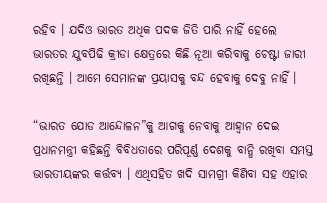ରହିବ । ଯଦିଓ ଭାରତ ଅଧିକ ପଦକ ଜିତି ପାରି ନାହିଁ ହେଲେ ଭାରତର ଯୁବପିଢି କ୍ରୀଡା କ୍ଷେତ୍ରରେ କିଛି ନୂଆ କରିବାକୁ ଚେଷ୍ଟା ଜାରୀ ରଖିଛନ୍ତି । ଆମେ ସେମାନଙ୍କ ପ୍ରୟାସକୁ ବନ୍ଦ ହେବାକୁ ଦେବୁ ନାହିଁ ।

“ଭାରତ ଯୋଡ ଆନ୍ଦୋଳନ”କୁ ଆଗକୁ ନେବାକୁ ଆହ୍ୱାନ ଦେଇ ପ୍ରଧାନମନ୍ତ୍ରୀ କହିଛନ୍ତି ବିବିଧତାରେ ପରିପୂର୍ଣ୍ଣ ଦେଶକୁ ବାନ୍ଧି ରଖିବା ସମସ୍ତ ଭାରତୀୟଙ୍କର କର୍ତ୍ତବ୍ୟ । ଏଥିସହିତ ଖଦି ସାମଗ୍ରୀ କିଣିବା ସହ ଏହାର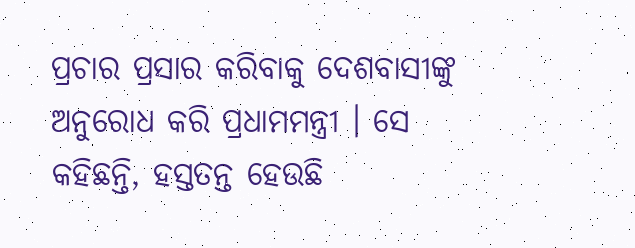ପ୍ରଚାର ପ୍ରସାର କରିବାକୁ ଦେଶବାସୀଙ୍କୁ ଅନୁରୋଧ କରି ପ୍ରଧାମମନ୍ତ୍ରୀ । ସେ କହିଛନ୍ତି, ହସ୍ତତନ୍ତ ହେଉଛି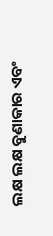ଲକ୍ଷ ଲକ୍ଷ ବୁଣାକାର ଏବଂ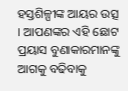ହସ୍ତଶିଳ୍ପୀଙ୍କ ଆୟର ଉତ୍ସ । ଆପଣଙ୍କର ଏହି ଛୋଟ ପ୍ରୟାସ ବୁଣାକାରମାନଙ୍କୁ ଆଗକୁ ବଢିବାକୁ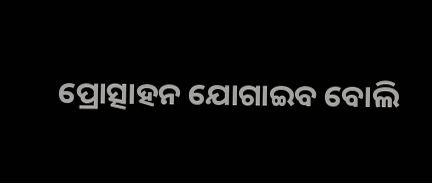ପ୍ରୋତ୍ସାହନ ଯୋଗାଇବ ବୋଲି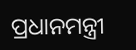ପ୍ରଧାନମନ୍ତ୍ରୀ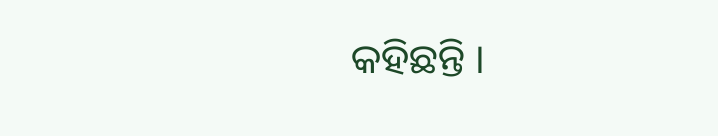କହିଛନ୍ତି ।